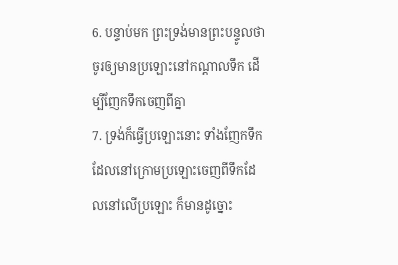6. បន្ទាប់មក ព្រះទ្រង់មានព្រះបន្ទូលថា ចូរឲ្យមានប្រឡោះនៅកណ្តាលទឹក ដើម្បីញែកទឹកចេញពីគ្នា
7. ទ្រង់ក៏ធ្វើប្រឡោះនោះ ទាំងញែកទឹកដែលនៅក្រោមប្រឡោះចេញពីទឹកដែលនៅលើប្រឡោះ ក៏មានដូច្នោះ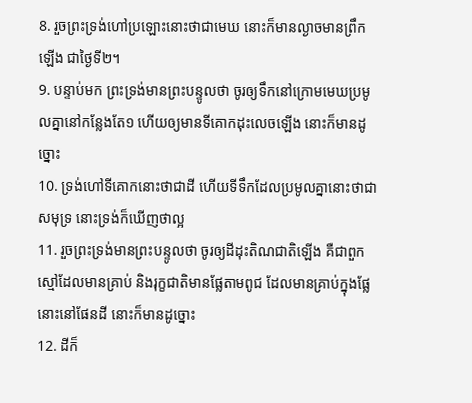8. រួចព្រះទ្រង់ហៅប្រឡោះនោះថាជាមេឃ នោះក៏មានល្ងាចមានព្រឹកឡើង ជាថ្ងៃទី២។
9. បន្ទាប់មក ព្រះទ្រង់មានព្រះបន្ទូលថា ចូរឲ្យទឹកនៅក្រោមមេឃប្រមូលគ្នានៅកន្លែងតែ១ ហើយឲ្យមានទីគោកដុះលេចឡើង នោះក៏មានដូច្នោះ
10. ទ្រង់ហៅទីគោកនោះថាជាដី ហើយទីទឹកដែលប្រមូលគ្នានោះថាជាសមុទ្រ នោះទ្រង់ក៏ឃើញថាល្អ
11. រួចព្រះទ្រង់មានព្រះបន្ទូលថា ចូរឲ្យដីដុះតិណជាតិឡើង គឺជាពួកស្មៅដែលមានគ្រាប់ និងរុក្ខជាតិមានផ្លែតាមពូជ ដែលមានគ្រាប់ក្នុងផ្លែនោះនៅផែនដី នោះក៏មានដូច្នោះ
12. ដីក៏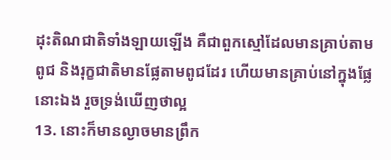ដុះតិណជាតិទាំងឡាយឡើង គឺជាពួកស្មៅដែលមានគ្រាប់តាមពូជ និងរុក្ខជាតិមានផ្លែតាមពូជដែរ ហើយមានគ្រាប់នៅក្នុងផ្លែនោះឯង រួចទ្រង់ឃើញថាល្អ
13. នោះក៏មានល្ងាចមានព្រឹក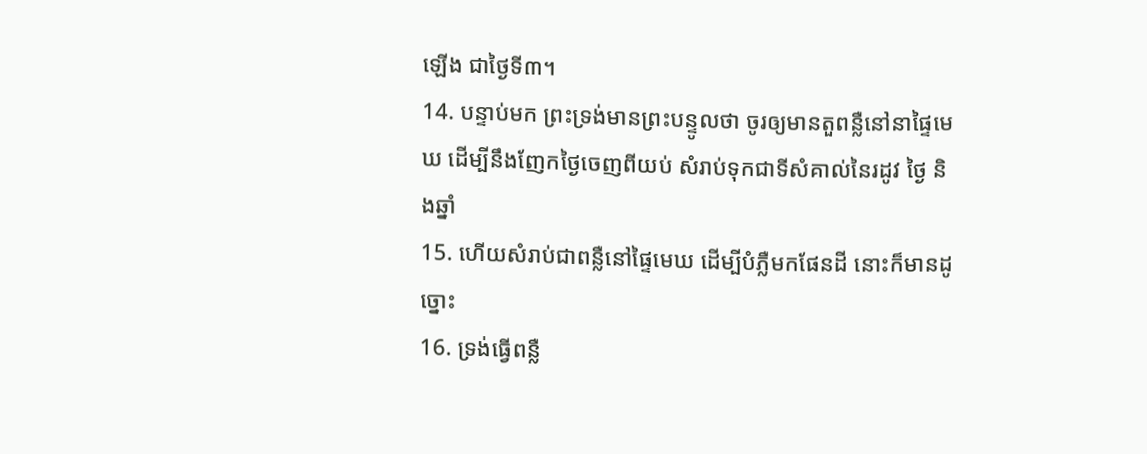ឡើង ជាថ្ងៃទី៣។
14. បន្ទាប់មក ព្រះទ្រង់មានព្រះបន្ទូលថា ចូរឲ្យមានតួពន្លឺនៅនាផ្ទៃមេឃ ដើម្បីនឹងញែកថ្ងៃចេញពីយប់ សំរាប់ទុកជាទីសំគាល់នៃរដូវ ថ្ងៃ និងឆ្នាំ
15. ហើយសំរាប់ជាពន្លឺនៅផ្ទៃមេឃ ដើម្បីបំភ្លឺមកផែនដី នោះក៏មានដូច្នោះ
16. ទ្រង់ធ្វើពន្លឺ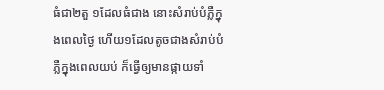ធំជា២តួ ១ដែលធំជាង នោះសំរាប់បំភ្លឺក្នុងពេលថ្ងៃ ហើយ១ដែលតូចជាងសំរាប់បំភ្លឺក្នុងពេលយប់ ក៏ធ្វើឲ្យមានផ្កាយទាំ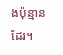ងប៉ុន្មានដែរ។